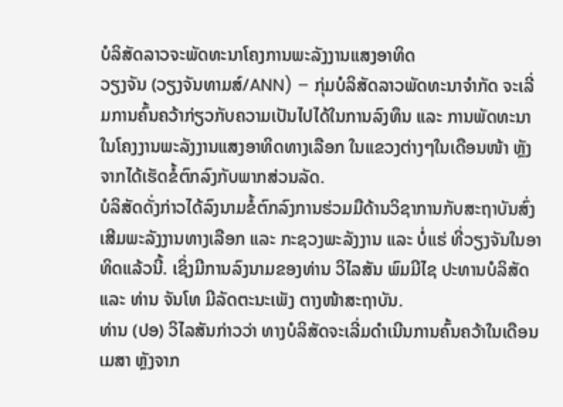ບໍລິສັດລາວຈະພັດທະນາໂຄງການພະລັງງານແສງອາທິດ
ວຽງຈັນ (ວຽງຈັນທາມສ໌/ANN) – ກຸ່ມບໍລິສັດລາວພັດທະນາຈຳກັດ ຈະເລີ່ມການຄົ້ນຄວ້າກ່ຽວກັບຄວາມເປັນໄປໄດ້ໃນການລົງທຶນ ແລະ ການພັດທະນາໃນໂຄງງານພະລັງງານແສງອາທິດທາງເລືອກ ໃນແຂວງຕ່າງໆໃນເດືອນໜ້າ ຫຼັງຈາກໄດ້ເຮັດຂໍ້ຕົກລົງກັບພາກສ່ວນລັດ.
ບໍລິສັດດັ່ງກ່າວໄດ້ລົງນາມຂໍ້ຕົກລົງການຮ່ວມມືດ້ານວິຊາການກັບສະຖາບັນສົ່ງເສີມພະລັງງານທາງເລືອກ ແລະ ກະຊວງພະລັງງານ ແລະ ບໍ່ແຮ່ ທີ່ວຽງຈັນໃນອາທິດແລ້ວນີ້. ເຊິ່ງມີການລົງນາມຂອງທ່ານ ວິໄລສັນ ພົມມີໄຊ ປະທານບໍລິສັດ ແລະ ທ່ານ ຈັນໂທ ມີລັດຕະນະເພັງ ຕາງໜ້າສະຖາບັນ.
ທ່ານ (ປອ) ວິໄລສັນກ່າວວ່າ ທາງບໍລິສັດຈະເລີ່ມດຳເນີນການຄົ້ນຄວ້າໃນເດືອນເມສາ ຫຼັງຈາກ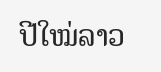ປີໃໝ່ລາວ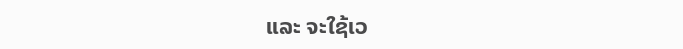ແລະ ຈະໃຊ້ເວ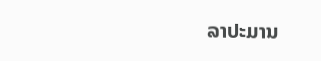ລາປະມານ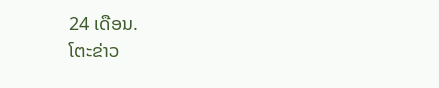24 ເດືອນ.
ໂຕະຂ່າວ